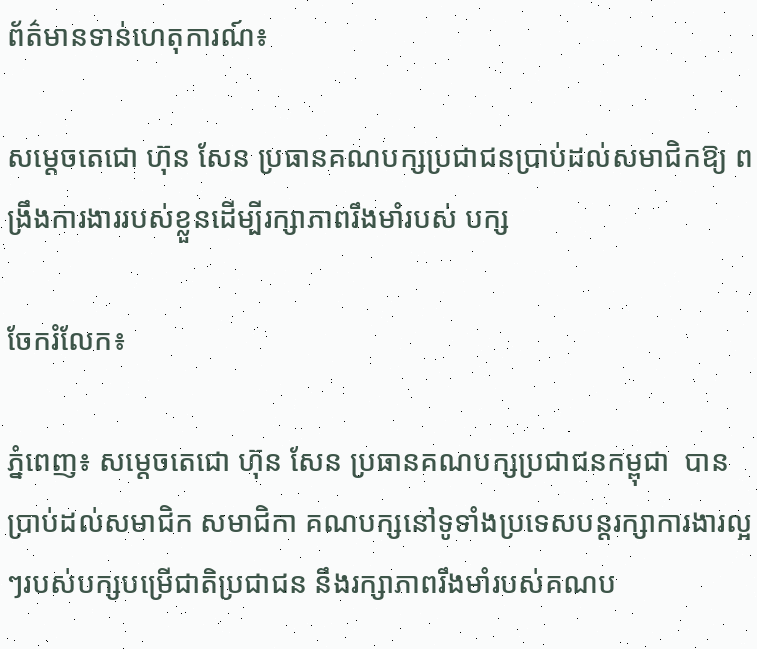ព័ត៌មានទាន់ហេតុការណ៍៖

សម្តេចតេជោ ហ៊ុន សែន ប្រធានគណបក្សប្រជាជនប្រាប់ដល់សមាជិកឱ្យ ពង្រឹងការងាររបស់ខ្លួនដើម្បីរក្សាភាពរឹងមាំរបស់ បក្ស

ចែករំលែក៖

ភ្នំពេញ៖ សម្ដេចតេជោ ហ៊ុន សែន ប្រធានគណបក្សប្រជាជនកម្ពុជា  បានប្រាប់ដល់សមាជិក សមាជិកា គណបក្សនៅទូទាំងប្រទេសបន្តរក្សាការងារល្អៗរបស់បក្សបម្រើជាតិប្រជាជន នឹងរក្សាភាពរឹងមាំរបស់គណប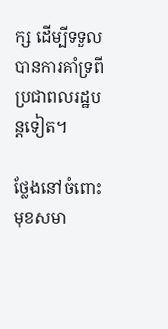ក្ស ដើម្បីទទួលបានការគាំទ្រពីប្រជាពលរដ្ឋបន្តទៀត។

ថ្លែងនៅចំពោះមុខសមា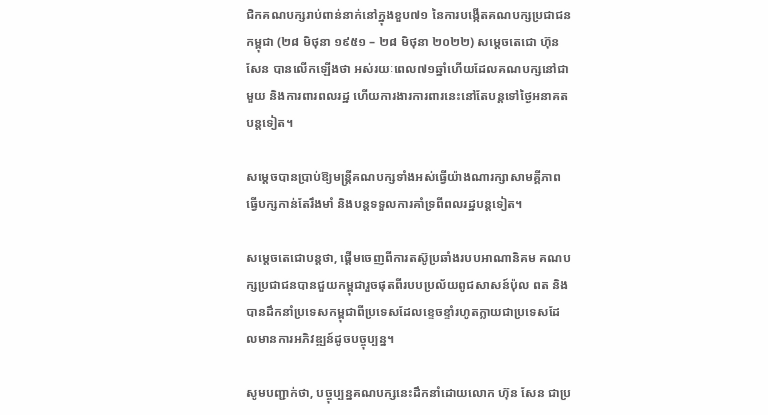ជិកគណបក្សរាប់ពាន់នាក់នៅក្នុងខួប៧១ នៃការបង្កើតគណបក្សប្រជាជនកម្ពុជា (២៨ មិថុនា ១៩៥១ – ២៨ មិថុនា ២០២២) សម្ដេចតេជោ ហ៊ុន សែន បានលើកឡើងថា អស់រយៈពេល៧១ឆ្នាំហើយដែលគណបក្សនៅជាមួយ និងការពារពលរដ្ឋ ហើយការងារការពារនេះនៅតែបន្តទៅថ្ងៃអនាគតបន្តទៀត។

សម្ដេចបានប្រាប់ឱ្យមន្ត្រីគណបក្សទាំងអស់ធ្វើយ៉ាងណារក្សាសាមគ្គីភាព ធ្វើបក្សកាន់តែរឹងមាំ និងបន្តទទួលការគាំទ្រពីពលរដ្ឋបន្តទៀត។

សម្តេចតេជោបន្តថា, ផ្ដើមចេញពីការតស៊ូប្រឆាំងរបបអាណានិគម គណបក្សប្រជាជនបានជួយកម្ពុជារួចផុតពីរបបប្រល័យពូជសាសន៍ប៉ុល ពត និងបានដឹកនាំប្រទេសកម្ពុជាពីប្រទេសដែលខ្ទេចខ្ទាំរហូតក្លាយជាប្រទេសដែលមានការអភិវឌ្ឍន៍ដូចបច្ចុប្បន្ន។

សូមបញ្ជាក់ថា, បច្ចុប្បន្នគណបក្សនេះដឹកនាំដោយលោក ហ៊ុន សែន ជាប្រ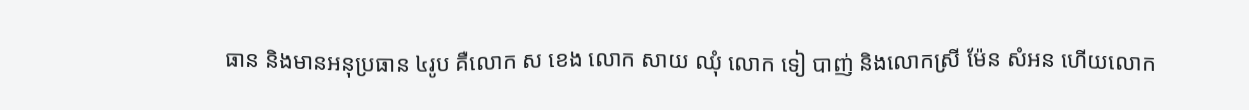ធាន និងមានអនុប្រធាន ៤រូប គឺលោក ស ខេង លោក សាយ ឈុំ លោក ទៀ បាញ់ និងលោកស្រី ម៉ែន សំអន ហើយលោក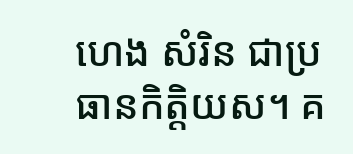ហេង សំរិន ជាប្រធានកិត្តិយស។ គ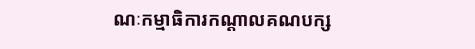ណៈកម្មាធិការកណ្ដាលគណបក្ស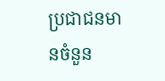ប្រជាជនមានចំនួន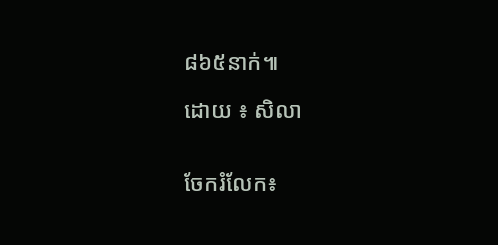៨៦៥នាក់៕

ដោយ ៖ សិលា


ចែករំលែក៖